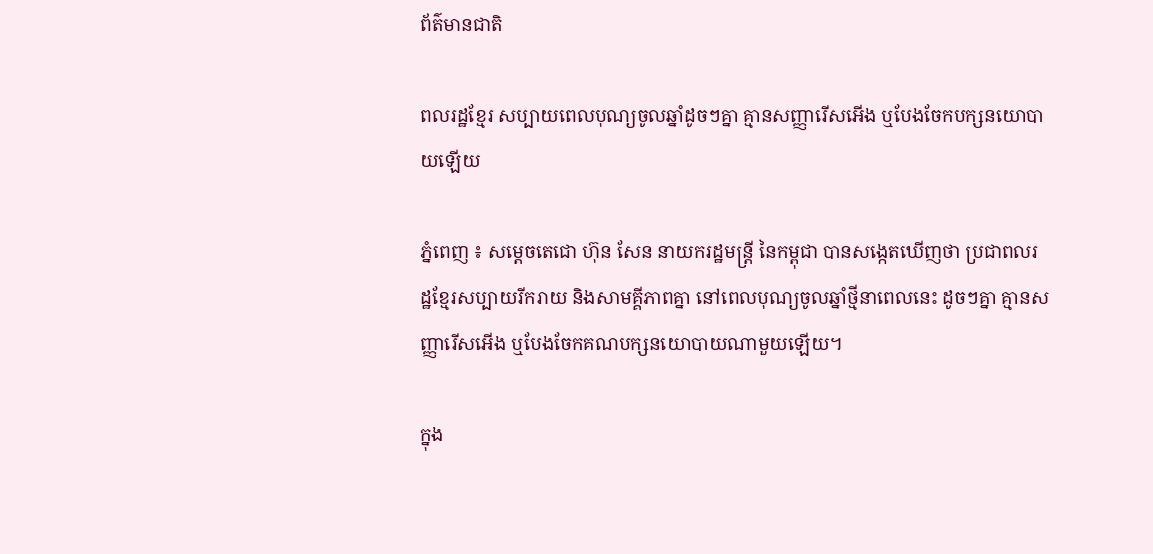ព័ត៌មានជាតិ

ពលរដ្ឋខ្មែរ សប្បាយពេលបុណ្យចូលឆ្នាំដូចៗគ្នា គ្មានសញ្ញារើសអើង ឬបែងចែកបក្សនយោបាយឡើយ

ភ្នំពេញ ៖ សម្ដេចតេជោ ហ៊ុន សែន នាយករដ្ឋមន្ដ្រី នៃកម្ពុជា បានសង្កេតឃើញថា ប្រជាពលរដ្ឋខ្មែរសប្បាយរីករាយ និងសាមគ្គីភាពគ្នា នៅពេលបុណ្យចូលឆ្នាំថ្មីនាពេលនេះ ដូចៗគ្នា គ្មានសញ្ញារើសអើង ឬបែងចែកគណបក្សនយោបាយណាមួយឡើយ។

ក្នុង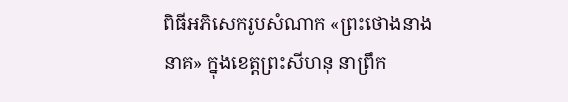ពិធីអភិសេករូបសំណាក «ព្រះថោងនាងនាគ» ក្នុងខេត្តព្រះសីហនុ នាព្រឹក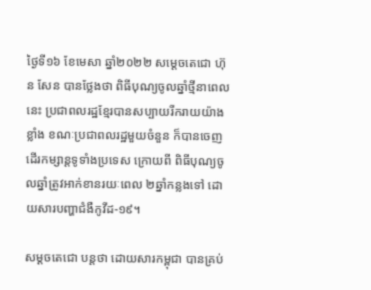ថ្ងៃទី១៦ ខែមេសា ឆ្នាំ២០២២ សម្ដេចតេជោ ហ៊ុន សែន បានថ្លែងថា ពិធីបុណ្យចូលឆ្នាំថ្មីនាពេលនេះ ប្រជាពលរដ្ឋខ្មែរបានសប្បាយរីករាយយ៉ាងខ្លាំង ខណៈប្រជាពលរដ្ឋមួយចំនួន ក៏បានចេញដើរកម្សាន្ដទូទាំងប្រទេស ក្រោយពី ពិធីបុណ្យចូលឆ្នាំត្រូវអាក់ខានរយៈពេល ២ឆ្នាំកន្លងទៅ ដោយសារបញ្ហាជំងឺកូវីដ-១៩។

សម្ដចតេជោ បន្ដថា ដោយសារកម្ពុជា បានគ្រប់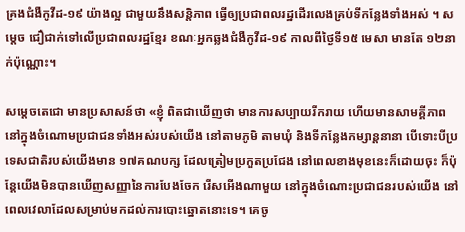គ្រងជំងឺកូវីដ-១៩ យ៉ាងល្អ ជាមួយនឹងសន្ដិភាព ធ្វើឲ្យប្រជាពលរដ្ឋដើរលេងគ្រប់ទីកន្លែងទាំងអស់ ។ សម្ដេច ជឿជាក់ទៅលើប្រជាពលរដ្ឋខ្មែរ ខណៈអ្នកឆ្លងជំងឺកូវីដ-១៩ កាលពីថ្ងៃទី១៥ មេសា មានតែ ១២នាក់ប៉ុណ្ណោះ។

សម្ដេចតេជោ មានប្រសាសន៍ថា «ខ្ញុំ ពិតជាឃើញថា មានការសប្បាយរីករាយ ហើយមានសាមគ្គីភាពនៅក្នុងចំណោមប្រជាជនទាំងអស់របស់យើង នៅតាមភូមិ តាមឃុំ និងទីកន្លែងកម្សាន្ដនានា បើទោះបីប្រទេសជាតិរបស់យើងមាន ១៧គណបក្ស ដែលត្រៀមប្រកួតប្រជែង នៅពេលខាងមុខនេះក៏ដោយចុះ ក៏ប៉ុន្ដែយើងមិនបានឃើញសញ្ញានៃការបែងចែក រើសអើងណាមួយ នៅក្នុងចំណោះប្រជាជនរបស់យើង នៅពេលវេលាដែលសម្រាប់មកដល់ការបោះឆ្នោតនោះទេ។ គេចូ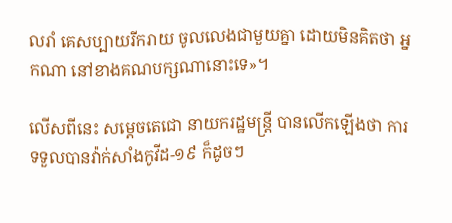លរាំ គេសប្បាយរីករាយ ចូលលេងជាមួយគ្នា ដោយមិនគិតថា អ្នកណា នៅខាងគណបក្សណានោះទេ»។

លើសពីនេះ សម្ដេចតេជោ នាយករដ្ឋមន្ដ្រី បានលើកឡើងថា ការទទួលបានវ៉ាក់សាំងកូវីដ-១៩ ក៏ដូចៗ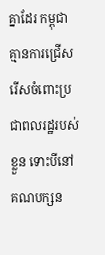គ្នាដែរ កម្ពុជា គ្មានការជ្រើសរើសចំពោះប្រជាពលរដ្ឋរបស់ខ្លួន ទោះបីនៅគណបក្សន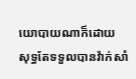យោបាយណាក៏ដោយ សុទ្ធតែទទួលបានវ៉ាក់សាំ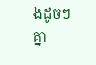ងដូចៗគ្នា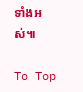ទាំងអស់៕

To Top